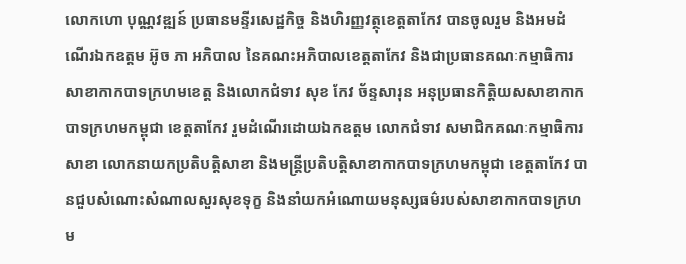លោកហោ បុណ្ណវឌ្ឍន៍ ប្រធានមន្ទីរសេដ្ឋកិច្ច និងហិរញ្ញវត្ថុខេត្តតាកែវ បានចូលរួម និងអមដំណើរឯកឧត្តម អ៊ូច ភា អភិបាល នៃគណះអភិបាលខេត្តតាកែវ និងជាប្រធានគណៈកម្មាធិការសាខាកាកបាទក្រហមខេត្ត និងលោកជំទាវ សុខ កែវ ច័ន្ទសារុន អនុប្រធានកិត្តិយសសាខាកាកបាទក្រហមកម្ពុជា ខេត្តតាកែវ រួមដំណើរដោយឯកឧត្តម លោកជំទាវ សមាជិកគណៈកម្មាធិការសាខា លោកនាយកប្រតិបត្តិសាខា និងមន្ត្រីប្រតិបត្តិសាខាកាកបាទក្រហមកម្ពុជា ខេត្តតាកែវ បានជួបសំណោះសំណាលសួរសុខទុក្ខ និងនាំយកអំណោយមនុស្សធម៌របស់សាខាកាកបាទក្រហម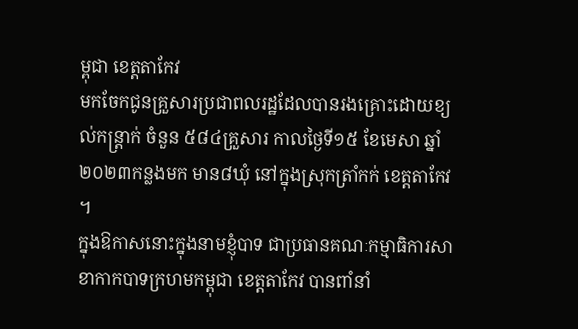ម្ពុជា ខេត្តតាកែវ
មកចែកជូនគ្រួសារប្រជាពលរដ្ឋដែលបានរងគ្រោះដោយខ្យល់កន្ត្រាក់ ចំនួន ៥៨៤គ្រួសារ កាលថ្ងៃទី១៥ ខែមេសា ឆ្នាំ២០២៣កន្លងមក មាន៨ឃុំ នៅក្នុងស្រុកត្រាំកក់ ខេត្តតាកែវ ។
ក្នុងឱកាសនោះក្នុងនាមខ្ញុំបាទ ជាប្រធានគណៈកម្មាធិការសាខាកាកបាទក្រហមកម្ពុជា ខេត្តតាកែវ បានពាំនាំ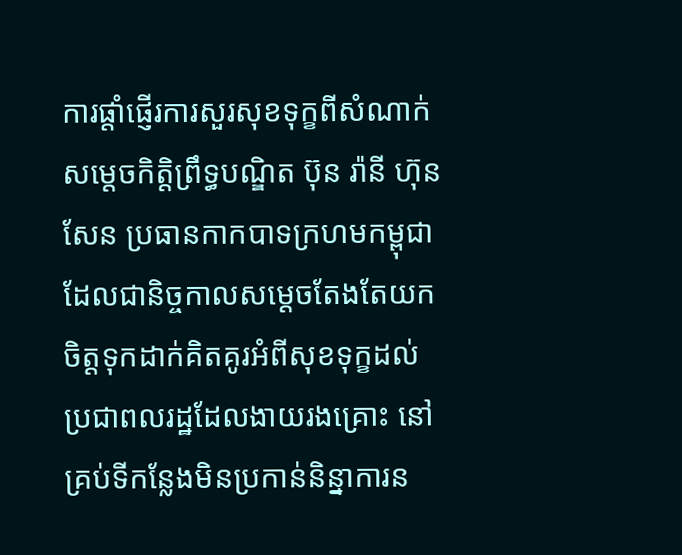ការផ្ដាំផ្ញើរការសួរសុខទុក្ខពីសំណាក់សម្ដេចកិតិ្តព្រឹទ្ធបណ្ឌិត ប៊ុន រ៉ានី ហ៊ុនសែន ប្រធានកាកបាទក្រហមកម្ពុជា ដែលជានិច្ចកាលសម្ដេចតែងតែយកចិត្តទុកដាក់គិតគូរអំពីសុខទុក្ខដល់ប្រជាពលរដ្ឋដែលងាយរងគ្រោះ នៅគ្រប់ទីកន្លែងមិនប្រកាន់និន្នាការន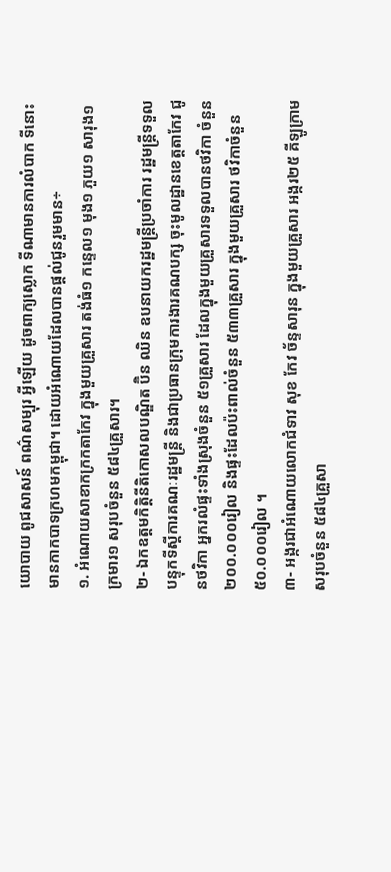យោបាយ ពូជសាសន៍ ពណ៌សម្បុរ អ្វីឡើយ ដូចពាក្យស្លោក ទីណាមានការលំបាក ទីនោះមានកាកបាទក្រហមកម្ពុជា។ ដោយអំណោយដែលបានផ្ដល់ជូនរួមមាន÷
១. អំណោយសាខាកក្រកតាកែវ ក្នុងមួយគ្រួសារ តង់ធំ១ កន្ទេល១ មុង១ ភួយ១ សារុង១ ក្រមារ១ សរុបចំនួន ៥៨៤គ្រួសារ។
២- ឯកឧត្តមកិតិ្តនីតិកោសលបណ្ឌិត ប៊ិន ឈិន ឧបនាយករដ្ឋមន្ត្រីប្រចាំការ រដ្ឋមន្ត្រីទទួលបន្ទុកទីស្តីការគណៈរដ្ឋមន្ត្រី និងជាប្រធានក្រុមការងារគណបក្ស ចុះមូលដ្ឋានខេត្តតាកែវ ជូនថវិកា អ្នករលំផ្ទះទាំងស្រុងចំនួន ៥១គ្រួសារ ដែលក្នុងមួយគ្រួសារទទួលបានថវិកា ចំនួន២០០.០០០រៀល និងផ្ទះដែលប៉ះពាល់ចំនួន ៥៣៣គ្រួសារ ក្នុងមួយគ្រួសារ ថវិកាចំនួន ៥០.០០០រៀល ។
៣- អង្ករជាអំណោយលោកជំទាវ សុខ កែវ ច័ន្ទសារុន ក្នុងមួយគ្រួសារ អង្ករ២៥ គីឡូក្រាម សរុបចំនួន ៥៨៤គ្រួសា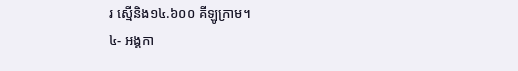រ ស្មើនិង១៤.៦០០ គីឡូក្រាម។
៤- អង្គកា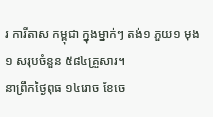រ ការីតាស កម្ពុជា ក្នុងម្នាក់ៗ តង់១ ភួយ១ មុង១ សរុបចំនួន ៥៨៤គ្រួសារ។
នាព្រឹកថ្ងៃពុធ ១៤រោច ខែចេ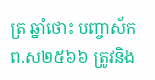ត្រ ឆ្នាំថោះ បញ្ចាស័ក ព.ស២៥៦៦ ត្រូវនិង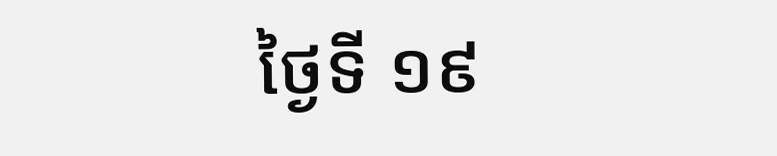ថ្ងៃទី ១៩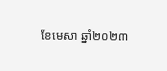ខែមេសា ឆ្នាំ២០២៣